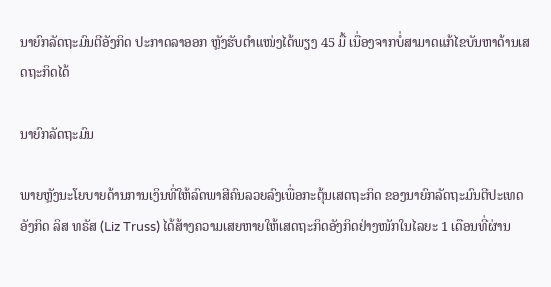ນາຍົກລັດຖະມົນຕີອັງກິດ ປະກາດລາອອກ ຫຼັງຮັບຕຳແໜ່ງໄດ້ພຽງ 45 ມື້ ເນື່ອງຈາກບໍ່ສາມາດແກ້ໄຂບັນຫາດ້ານເສດຖະກິດໄດ້

ນາຍົກລັດຖະມົນ

ພາຍຫຼັງນະໂຍບາຍດ້ານການເງິນທີ່ໃຫ້ລົດພາສີຄົນລວຍລົງເພື່ອກະຕຸ້ນເສດຖະກິດ ຂອງນາຍົກລັດຖະມົນຕີປະເທດ ອັງກິດ ລິສ ທຣັສ (Liz Truss) ໄດ້ສ້າງຄວາມເສຍຫາຍໃຫ້ເສດຖະກິດອັງກິດຢ່າງໜັກໃນໄລຍະ 1 ເດືອນທີ່ຜ່ານ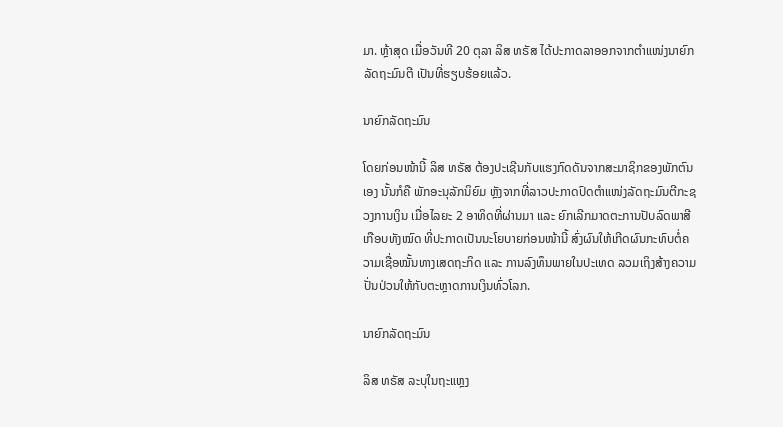ມາ. ຫຼ້າສຸດ ເມື່ອວັນທີ 20 ຕຸລາ ລິສ ທຣັສ ໄດ້ປະກາດລາອອກຈາກຕຳແໜ່ງນາຍົກລັດຖະມົນຕີ ເປັນທີ່ຮຽບຮ້ອຍແລ້ວ.

ນາຍົກລັດຖະມົນ

ໂດຍກ່ອນໜ້ານີ້ ລິສ ທຣັສ ຕ້ອງປະເຊີນກັບແຮງກົດດັນຈາກສະມາຊິກຂອງພັກຕົນເອງ ນັ້ນກໍຄື ພັກອະນຸລັກນິຍົມ ຫຼັງຈາກທີ່ລາວປະກາດປົດຕຳແໜ່ງລັດຖະມົນຕີກະຊວງການເງິນ ເມື່ອໄລຍະ 2 ອາທິດທີ່ຜ່ານມາ ແລະ ຍົກເລີກມາດຕະການປັບລົດພາສີເກືອບທັງໝົດ ທີ່ປະກາດເປັນນະໂຍບາຍກ່ອນໜ້ານີ້ ສົ່ງຜົນໃຫ້ເກີດຜົນກະທົບຕໍ່ຄວາມເຊື່ອໝັ້ນທາງເສດຖະກິດ ແລະ ການລົງທຶນພາຍໃນປະເທດ ລວມເຖິງສ້າງຄວາມປັ່ນປ່ວນໃຫ້ກັບຕະຫຼາດການເງິນທົ່ວໂລກ.

ນາຍົກລັດຖະມົນ

ລິສ ທຣັສ ລະບຸໃນຖະແຫຼງ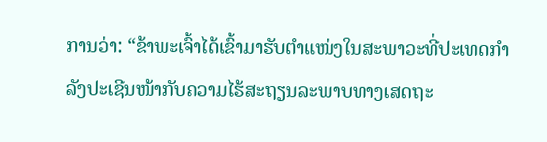ການວ່າ: “ຂ້າພະເຈົ້າໄດ້ເຂົ້າມາຮັບຕຳແໜ່ງໃນສະພາວະທີ່ປະເທດກຳລັງປະເຊີນໜ້າກັບຄວາມໄຮ້ສະຖຽນລະພາບທາງເສດຖະ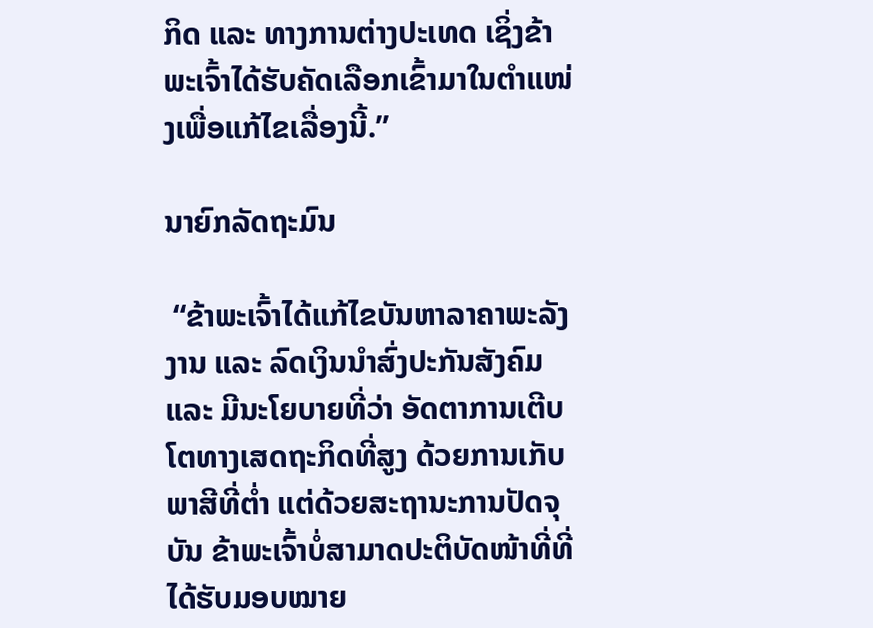ກິດ ແລະ ທາງການຕ່າງປະເທດ ເຊິ່ງຂ້າພະເຈົ້າໄດ້ຮັບຄັດເລືອກເຂົ້າມາໃນຕຳແໜ່ງເພື່ອແກ້ໄຂເລື່ອງນີ້.”

ນາຍົກລັດຖະມົນ

 “ຂ້າພະເຈົ້າໄດ້ແກ້ໄຂບັນຫາລາຄາພະລັງງານ ແລະ ລົດເງິນນຳສົ່ງປະກັນສັງຄົມ ແລະ ມີນະໂຍບາຍທີ່ວ່າ ອັດຕາການເຕີບໂຕທາງເສດຖະກິດທີ່ສູງ ດ້ວຍການເກັບພາສີທີ່ຕໍ່າ ແຕ່ດ້ວຍສະຖານະການປັດຈຸບັນ ຂ້າພະເຈົ້າບໍ່ສາມາດປະຕິບັດໜ້າທີ່ທີ່ໄດ້ຮັບມອບໝາຍ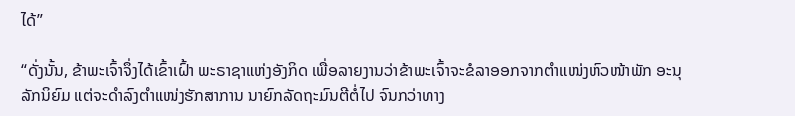ໄດ້”

“ດັ່ງນັ້ນ, ຂ້າພະເຈົ້າຈຶ່ງໄດ້ເຂົ້າເຝົ້າ ພະຣາຊາແຫ່ງອັງກິດ ເພື່ອລາຍງານວ່າຂ້າພະເຈົ້າຈະຂໍລາອອກຈາກຕຳແໜ່ງຫົວໜ້າພັກ ອະນຸລັກນິຍົມ ແຕ່ຈະດຳລົງຕຳແໜ່ງຮັກສາການ ນາຍົກລັດຖະມົນຕີຕໍ່ໄປ ຈົນກວ່າທາງ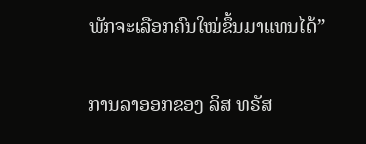ພັກຈະເລືອກຄົນໃໝ່ຂຶ້ນມາແທນໄດ້”

ການລາອອກຂອງ ລິສ ທຣັສ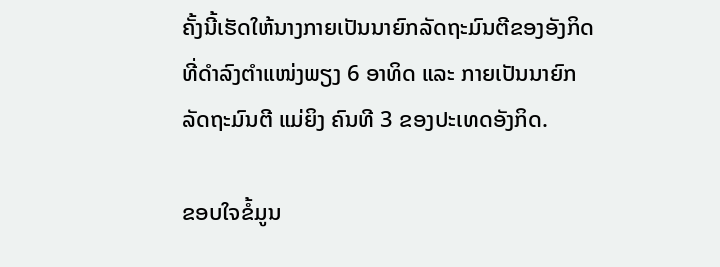ຄັ້ງນີ້ເຮັດໃຫ້ນາງກາຍເປັນນາຍົກລັດຖະມົນຕີຂອງອັງກິດ ທີ່ດຳລົງຕຳແໜ່ງພຽງ 6 ອາທິດ ແລະ ກາຍເປັນນາຍົກລັດຖະມົນຕີ ແມ່ຍິງ ຄົນທີ 3 ຂອງປະເທດອັງກິດ.

ຂອບໃຈຂໍ້ມູນ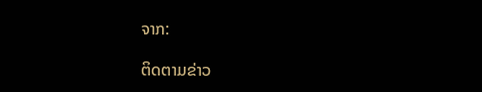ຈາກ:

ຕິດຕາມຂ່າວ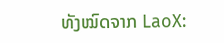ທັງໝົດຈາກ LaoX: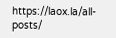https://laox.la/all-posts/